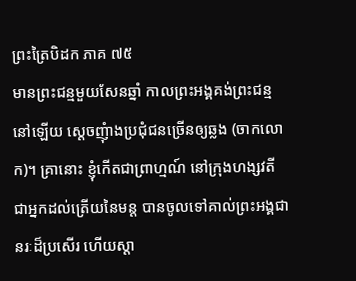ព្រះត្រៃបិដក ភាគ ៧៥
មានព្រះជន្មមួយសែនឆ្នាំ កាលព្រះអង្គគង់ព្រះជន្មនៅឡើយ ស្តេចញុំាងប្រជុំជនច្រើនឲ្យឆ្លង (ចាកលោក)។ គ្រានោះ ខ្ញុំកើតជាព្រាហ្មណ៍ នៅក្រុងហង្សវតី ជាអ្នកដល់ត្រើយនៃមន្ត បានចូលទៅគាល់ព្រះអង្គជានរៈដ៏ប្រសើរ ហើយស្តា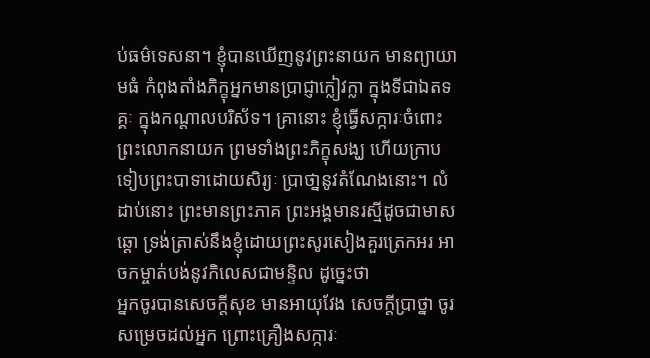ប់ធម៌ទេសនា។ ខ្ញុំបានឃើញនូវព្រះនាយក មានព្យាយាមធំ កំពុងតាំងភិក្ខុអ្នកមានប្រាជ្ញាក្លៀវក្លា ក្នុងទីជាឯតទគ្គៈ ក្នុងកណ្តាលបរិស័ទ។ គ្រានោះ ខ្ញុំធ្វើសក្ការៈចំពោះព្រះលោកនាយក ព្រមទាំងព្រះភិក្ខុសង្ឃ ហើយក្រាបទៀបព្រះបាទាដោយសិរ្យៈ ប្រាថា្ននូវតំណែងនោះ។ លំដាប់នោះ ព្រះមានព្រះភាគ ព្រះអង្គមានរស្មីដូចជាមាសឆ្តោ ទ្រង់ត្រាស់នឹងខ្ញុំដោយព្រះសូរសៀងគួរត្រេកអរ អាចកម្ចាត់បង់នូវកិលេសជាមន្ទិល ដូច្នេះថា
អ្នកចូរបានសេចក្តីសុខ មានអាយុវែង សេចក្តីប្រាថ្នា ចូរសម្រេចដល់អ្នក ព្រោះគ្រឿងសក្ការៈ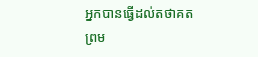អ្នកបានធ្វើដល់តថាគត ព្រម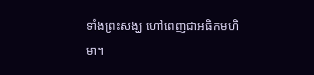ទាំងព្រះសង្ឃ ហៅពេញជាអធិកមហិមា។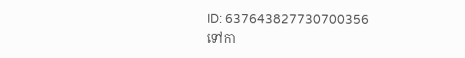ID: 637643827730700356
ទៅកា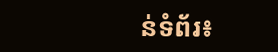ន់ទំព័រ៖